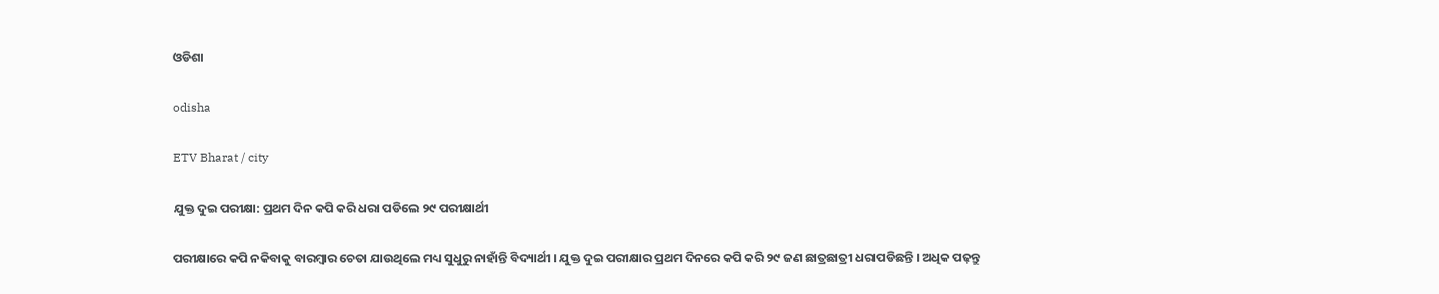ଓଡିଶା

odisha

ETV Bharat / city

ଯୁକ୍ତ ଦୁଇ ପରୀକ୍ଷା: ପ୍ରଥମ ଦିନ କପି କରି ଧରା ପଡିଲେ ୨୯ ପରୀକ୍ଷାର୍ଥୀ

ପରୀକ୍ଷାରେ କପି ନକିବାକୁ ବାରମ୍ବାର ଚେତା ଯାଉଥିଲେ ମଧ୍ୟ ସୁଧୁରୁ ନାହାଁନ୍ତି ବିଦ୍ୟାର୍ଥୀ । ଯୁକ୍ତ ଦୁଇ ପରୀକ୍ଷାର ପ୍ରଥମ ଦିନରେ କପି କରି ୨୯ ଜଣ ଛାତ୍ରଛାତ୍ରୀ ଧରାପଡିଛନ୍ତି । ଅଧିକ ପଢ଼ନ୍ତୁ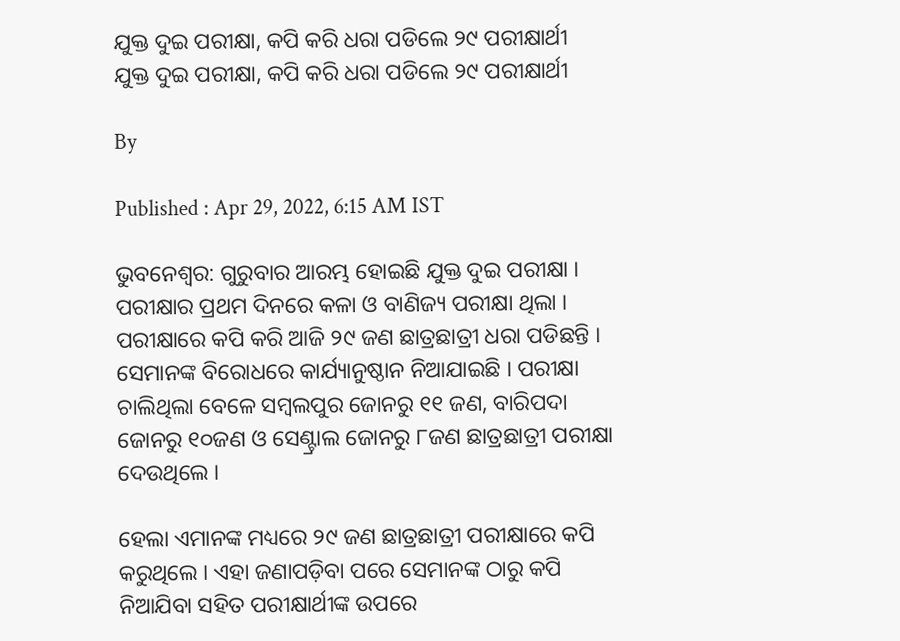ଯୁକ୍ତ ଦୁଇ ପରୀକ୍ଷା, କପି କରି ଧରା ପଡିଲେ ୨୯ ପରୀକ୍ଷାର୍ଥୀ
ଯୁକ୍ତ ଦୁଇ ପରୀକ୍ଷା, କପି କରି ଧରା ପଡିଲେ ୨୯ ପରୀକ୍ଷାର୍ଥୀ

By

Published : Apr 29, 2022, 6:15 AM IST

ଭୁବନେଶ୍ବର: ଗୁରୁବାର ଆରମ୍ଭ ହୋଇଛି ଯୁକ୍ତ ଦୁଇ ପରୀକ୍ଷା । ପରୀକ୍ଷାର ପ୍ରଥମ ଦିନରେ କଳା ଓ ବାଣିଜ୍ୟ ପରୀକ୍ଷା ଥିଲା । ପରୀକ୍ଷାରେ କପି କରି ଆଜି ୨୯ ଜଣ ଛାତ୍ରଛାତ୍ରୀ ଧରା ପଡିଛନ୍ତି । ସେମାନଙ୍କ ବିରୋଧରେ କାର୍ଯ୍ୟାନୁଷ୍ଠାନ ନିଆଯାଇଛି । ପରୀକ୍ଷା ଚାଲିଥିଲା ବେଳେ ସମ୍ବଲପୁର ଜୋନରୁ ୧୧ ଜଣ, ବାରିପଦା ଜୋନରୁ ୧୦ଜଣ ଓ ସେଣ୍ଟ୍ରାଲ ଜୋନରୁ ୮ଜଣ ଛାତ୍ରଛାତ୍ରୀ ପରୀକ୍ଷା ଦେଉଥିଲେ ।

ହେଲା ଏମାନଙ୍କ ମଧ୍ୟରେ ୨୯ ଜଣ ଛାତ୍ରଛାତ୍ରୀ ପରୀକ୍ଷାରେ କପି କରୁଥିଲେ । ଏହା ଜଣାପଡ଼ିବା ପରେ ସେମାନଙ୍କ ଠାରୁ କପି ନିଆଯିବା ସହିତ ପରୀକ୍ଷାର୍ଥୀଙ୍କ ଉପରେ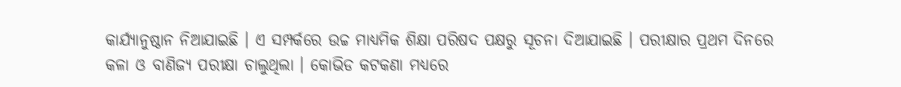କାର୍ଯ୍ୟାନୁଷ୍ଠାନ ନିଆଯାଇଛି । ଏ ସମ୍ପର୍କରେ ଉଚ୍ଚ ମାଧ୍ୟମିକ ଶିକ୍ଷା ପରିଷଦ ପକ୍ଷରୁ ସୂଚନା ଦିଆଯାଇଛି । ପରୀକ୍ଷାର ପ୍ରଥମ ଦିନରେ କଳା ଓ ବାଣିଜ୍ୟ ପରୀକ୍ଷା ଚାଲୁଥିଲା । କୋଭିଡ କଟକଣା ମଧ୍ୟରେ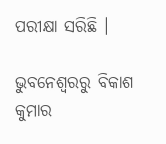ପରୀକ୍ଷା ସରିଛି ।

ଭୁବନେଶ୍ବରରୁ ବିକାଶ କୁମାର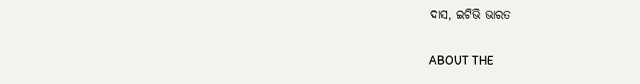ଦାସ, ଇଟିଭି ଭାରତ

ABOUT THE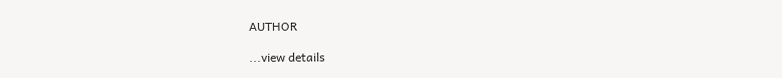AUTHOR

...view details